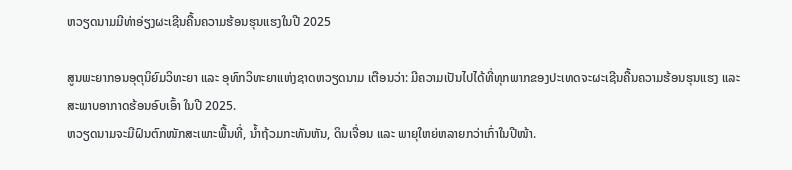ຫວຽດນາມມີທ່າອ່ຽງຜະເຊີນຄື້ນຄວາມຮ້ອນຮຸນແຮງໃນປີ 2025

ສູນພະຍາກອນອຸຕຸນິຍົມວິທະຍາ ແລະ ອຸທົກວິທະຍາແຫ່ງຊາດຫວຽດນາມ ເຕືອນວ່າ: ມີຄວາມເປັນໄປໄດ້ທີ່ທຸກພາກຂອງປະເທດຈະຜະເຊີນຄື້ນຄວາມຮ້ອນຮຸນແຮງ ແລະ ສະພາບອາກາດຮ້ອນອົບເອົ້າ ໃນປີ 2025.
ຫວຽດນາມຈະມີຝົນຕົກໜັກສະເພາະພື້ນທີ່, ນໍ້າຖ້ວມກະທັນຫັນ, ດິນເຈື່ອນ ແລະ ພາຍຸໃຫຍ່ຫລາຍກວ່າເກົ່າໃນປີໜ້າ.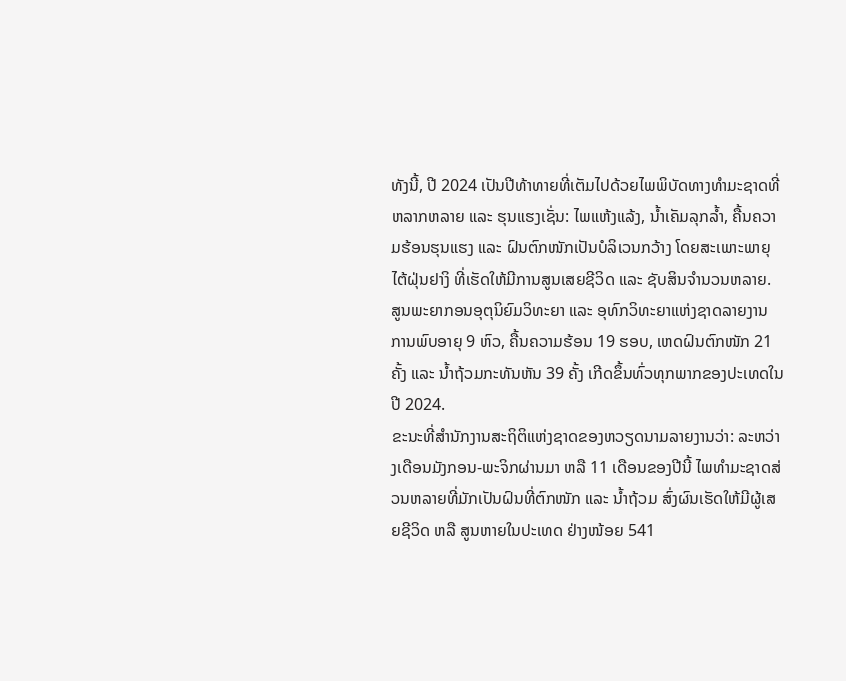ທັງນີ້, ປີ 2024 ເປັນປີທ້າທາຍທີ່ເຕັມໄປດ້ວຍໄພພິບັດທາງທໍາມະຊາດທີ່ຫລາກຫລາຍ ແລະ ຮຸນແຮງເຊັ່ນ: ໄພແຫ້ງແລ້ງ, ນໍ້າເຄັມລຸກລໍ້າ, ຄື້ນຄວາມຮ້ອນຮຸນແຮງ ແລະ ຝົນຕົກໜັກເປັນບໍລິເວນກວ້າງ ໂດຍສະເພາະພາຍຸໄຕ້ຝຸ່ນຢາງິ ທີ່ເຮັດໃຫ້ມີການສູນເສຍຊີວິດ ແລະ ຊັບສິນຈໍານວນຫລາຍ.
ສູນພະຍາກອນອຸຕຸນິຍົມວິທະຍາ ແລະ ອຸທົກວິທະຍາແຫ່ງຊາດລາຍງານ ການພົບອາຍຸ 9 ຫົວ, ຄື້ນຄວາມຮ້ອນ 19 ຮອບ, ເຫດຝົນຕົກໜັກ 21 ຄັ້ງ ແລະ ນໍ້າຖ້ວມກະທັນຫັນ 39 ຄັ້ງ ເກີດຂຶ້ນທົ່ວທຸກພາກຂອງປະເທດໃນປີ 2024.
ຂະນະທີ່ສໍານັກງານສະຖິຕິແຫ່ງຊາດຂອງຫວຽດນາມລາຍງານວ່າ: ລະຫວ່າງເດືອນມັງກອນ-ພະຈິກຜ່ານມາ ຫລື 11 ເດືອນຂອງປີນີ້ ໄພທໍາມະຊາດສ່ວນຫລາຍທີ່ມັກເປັນຝົນທີ່ຕົກໜັກ ແລະ ນໍ້າຖ້ວມ ສົ່ງຜົນເຮັດໃຫ້ມີຜູ້ເສຍຊີວິດ ຫລື ສູນຫາຍໃນປະເທດ ຢ່າງໜ້ອຍ 541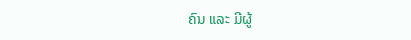ຄົນ ແລະ ມີຜູ້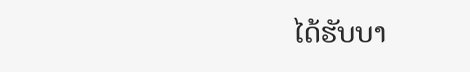ໄດ້ຮັບບາ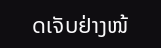ດເຈັບຢ່າງໜ້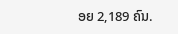ອຍ 2,189 ຄົນ.